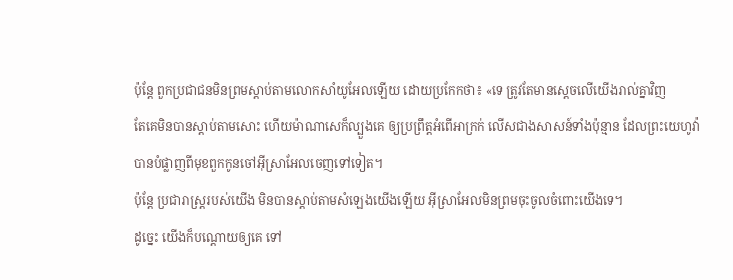ប៉ុន្តែ ពួកប្រជាជនមិនព្រមស្តាប់តាមលោកសាំយូអែលឡើយ ដោយប្រកែកថា៖ «ទេ ត្រូវតែមានស្តេចលើយើងរាល់គ្នាវិញ
តែគេមិនបានស្តាប់តាមសោះ ហើយម៉ាណាសេក៏ល្បួងគេ ឲ្យប្រព្រឹត្តអំពើអាក្រក់ លើសជាងសាសន៍ទាំងប៉ុន្មាន ដែលព្រះយេហូវ៉ាបានបំផ្លាញពីមុខពួកកូនចៅអ៊ីស្រាអែលចេញទៅទៀត។
ប៉ុន្តែ ប្រជារាស្ត្ររបស់យើង មិនបានស្តាប់តាមសំឡេងយើងឡើយ អ៊ីស្រាអែលមិនព្រមចុះចូលចំពោះយើងទេ។
ដូច្នេះ យើងក៏បណ្ដោយឲ្យគេ ទៅ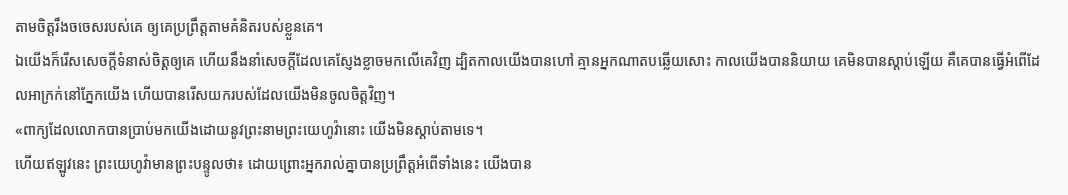តាមចិត្តរឹងចចេសរបស់គេ ឲ្យគេប្រព្រឹត្តតាមគំនិតរបស់ខ្លួនគេ។
ឯយើងក៏រើសសេចក្ដីទំនាស់ចិត្តឲ្យគេ ហើយនឹងនាំសេចក្ដីដែលគេស្ញែងខ្លាចមកលើគេវិញ ដ្បិតកាលយើងបានហៅ គ្មានអ្នកណាតបឆ្លើយសោះ កាលយើងបាននិយាយ គេមិនបានស្តាប់ឡើយ គឺគេបានធ្វើអំពើដែលអាក្រក់នៅភ្នែកយើង ហើយបានរើសយករបស់ដែលយើងមិនចូលចិត្តវិញ។
«ពាក្យដែលលោកបានប្រាប់មកយើងដោយនូវព្រះនាមព្រះយេហូវ៉ានោះ យើងមិនស្តាប់តាមទេ។
ហើយឥឡូវនេះ ព្រះយេហូវ៉ាមានព្រះបន្ទូលថា៖ ដោយព្រោះអ្នករាល់គ្នាបានប្រព្រឹត្តអំពើទាំងនេះ យើងបាន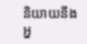និយាយនឹងអ្ន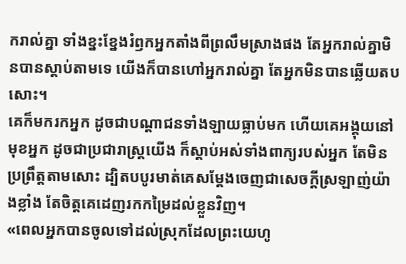ករាល់គ្នា ទាំងខ្នះខ្នែងរំឭកអ្នកតាំងពីព្រលឹមស្រាងផង តែអ្នករាល់គ្នាមិនបានស្តាប់តាមទេ យើងក៏បានហៅអ្នករាល់គ្នា តែអ្នកមិនបានឆ្លើយតបសោះ។
គេក៏មករកអ្នក ដូចជាបណ្ដាជនទាំងឡាយធ្លាប់មក ហើយគេអង្គុយនៅមុខអ្នក ដូចជាប្រជារាស្ត្រយើង ក៏ស្តាប់អស់ទាំងពាក្យរបស់អ្នក តែមិនប្រព្រឹត្តតាមសោះ ដ្បិតបបូរមាត់គេសម្ដែងចេញជាសេចក្ដីស្រឡាញ់យ៉ាងខ្លាំង តែចិត្តគេដេញរកកម្រៃដល់ខ្លួនវិញ។
«ពេលអ្នកបានចូលទៅដល់ស្រុកដែលព្រះយេហូ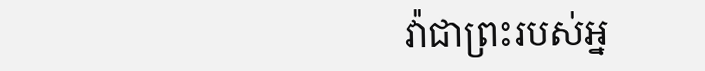វ៉ាជាព្រះរបស់អ្ន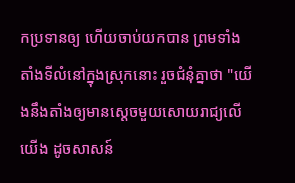កប្រទានឲ្យ ហើយចាប់យកបាន ព្រមទាំងតាំងទីលំនៅក្នុងស្រុកនោះ រួចជំនុំគ្នាថា "យើងនឹងតាំងឲ្យមានស្តេចមួយសោយរាជ្យលើយើង ដូចសាសន៍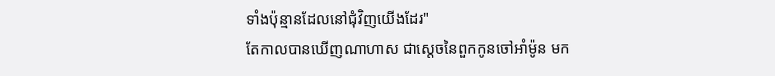ទាំងប៉ុន្មានដែលនៅជុំវិញយើងដែរ"
តែកាលបានឃើញណាហាស ជាស្តេចនៃពួកកូនចៅអាំម៉ូន មក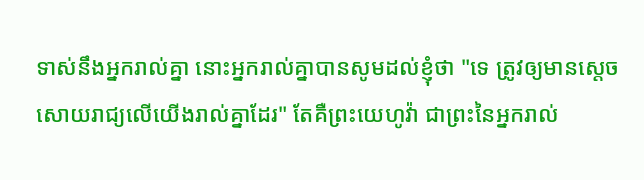ទាស់នឹងអ្នករាល់គ្នា នោះអ្នករាល់គ្នាបានសូមដល់ខ្ញុំថា "ទេ ត្រូវឲ្យមានស្តេចសោយរាជ្យលើយើងរាល់គ្នាដែរ" តែគឺព្រះយេហូវ៉ា ជាព្រះនៃអ្នករាល់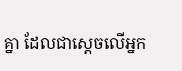គ្នា ដែលជាស្តេចលើអ្នក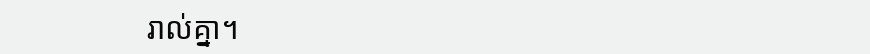រាល់គ្នា។